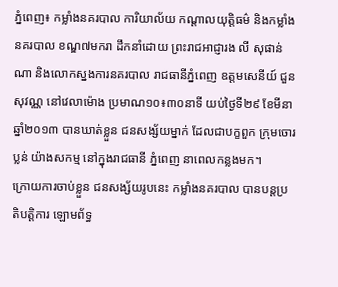ភ្នំពេញ៖ កម្លាំងនគរបាល ការិយាល័យ កណ្តាលយុត្តិធម៌ និងកម្លាំងនគរបាល ខណ្ឌ៧មករា ដឹកនាំដោយ ព្រះរាជអាជ្ញារង លី សុផាន់ណា និងលោកស្នងការនគរបាល រាជធានីភ្នំពេញ ឧត្តមសេនីយ៍ ជួន សុវណ្ណ នៅវេលាម៉ោង ប្រមាណ១០៖៣០នាទី យប់ថ្ងៃទី២៩ ខែមីនា ឆ្នាំ២០១៣ បានឃាត់ខ្លួន ជនសង្ស័យម្នាក់ ដែលជាបក្ខពួក ក្រុមចោរប្លន់ យ៉ាងសកម្ម នៅក្នុងរាជធានី ភ្នំពេញ នាពេលកន្លងមក។
ក្រោយការចាប់ខ្លួន ជនសង្ស័យរូបនេះ កម្លាំងនគរបាល បានបន្តប្រតិបត្តិការ ឡោមព័ទ្ធ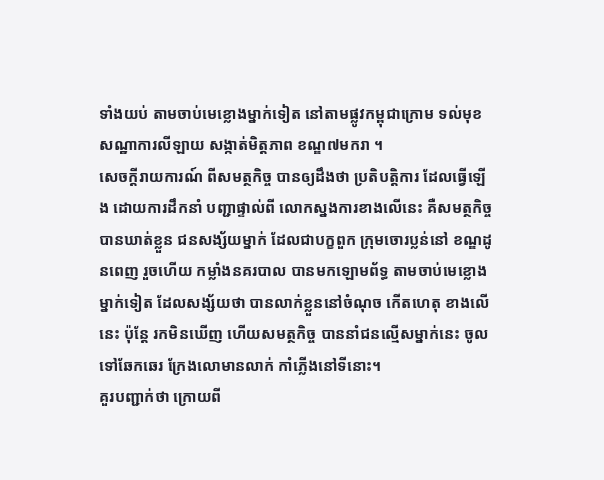ទាំងយប់ តាមចាប់មេខ្លោងម្នាក់ទៀត នៅតាមផ្លូវកម្ពុជាក្រោម ទល់មុខ សណ្ឋាការលីឡាយ សង្កាត់មិត្តភាព ខណ្ឌ៧មករា ។
សេចក្តីរាយការណ៍ ពីសមត្ថកិច្ច បានឲ្យដឹងថា ប្រតិបត្តិការ ដែលធ្វើឡើង ដោយការដឹកនាំ បញ្ជាផ្ទាល់ពី លោកស្នងការខាងលើនេះ គឺសមត្ថកិច្ច បានឃាត់ខ្លួន ជនសង្ស័យម្នាក់ ដែលជាបក្ខពួក ក្រុមចោរប្លន់នៅ ខណ្ឌដូនពេញ រួចហើយ កម្លាំងនគរបាល បានមកឡោមព័ទ្ធ តាមចាប់មេខ្លោង ម្នាក់ទៀត ដែលសង្ស័យថា បានលាក់ខ្លួននៅចំណុច កើតហេតុ ខាងលើនេះ ប៉ុន្តែ រកមិនឃើញ ហើយសមត្ថកិច្ច បាននាំជនល្មើសម្នាក់នេះ ចូលទៅឆែកឆេរ ក្រែងលោមានលាក់ កាំភ្លើងនៅទីនោះ។
គួរបញ្ជាក់ថា ក្រោយពី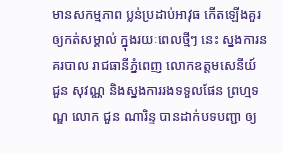មានសកម្មភាព ប្លន់ប្រដាប់អាវុធ កើតឡើងគួរ ឲ្យកត់សម្គាល់ ក្នុងរយៈពេលថ្មីៗ នេះ ស្នងការនគរបាល រាជធានីភ្នំពេញ លោកឧត្តមសេនីយ៍ ជួន សុវណ្ណ និងស្នងការរងទទួលផែន ព្រហ្មទណ្ឌ លោក ជួន ណារិន្ទ បានដាក់បទបញ្ជា ឲ្យ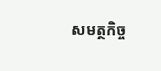សមត្ថកិច្ច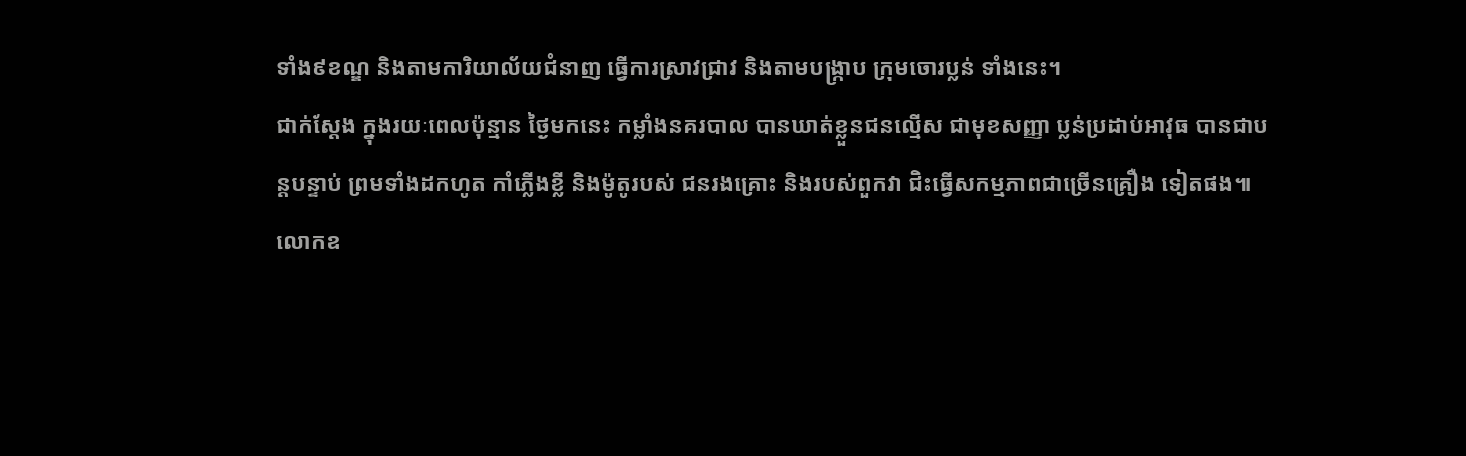ទាំង៩ខណ្ឌ និងតាមការិយាល័យជំនាញ ធ្វើការស្រាវជ្រាវ និងតាមបង្រ្កាប ក្រុមចោរប្លន់ ទាំងនេះ។
ជាក់ស្តែង ក្នុងរយៈពេលប៉ុន្មាន ថ្ងៃមកនេះ កម្លាំងនគរបាល បានឃាត់ខ្លួនជនល្មើស ជាមុខសញ្ញា ប្លន់ប្រដាប់អាវុធ បានជាបន្តបន្ទាប់ ព្រមទាំងដកហូត កាំភ្លើងខ្លី និងម៉ូតូរបស់ ជនរងគ្រោះ និងរបស់ពួកវា ជិះធ្វើសកម្មភាពជាច្រើនគ្រឿង ទៀតផង៕
លោកឧ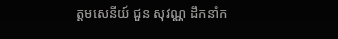ត្តមសេនីយ៍ ជួន សុវណ្ណ ដឹកនាំក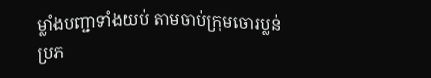ម្លាំងបញ្ជាទាំងយប់ តាមចាប់ក្រុមចោរប្លន់
ប្រភ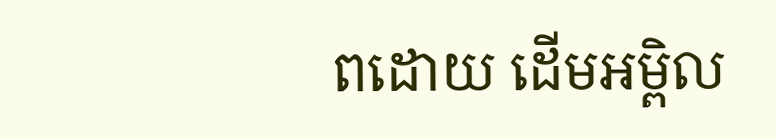ពដោយ ដើមអម្ពិល